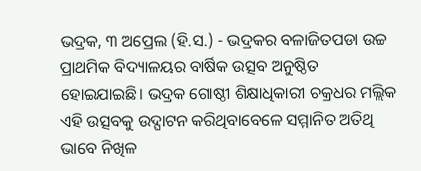ଭଦ୍ରକ, ୩ ଅପ୍ରେଲ (ହି.ସ.) - ଭଦ୍ରକର ବଳାଜିତପଡା ଉଚ୍ଚ ପ୍ରାଥମିକ ବିଦ୍ୟାଳୟର ବାର୍ଷିକ ଉତ୍ସବ ଅନୁଷ୍ଠିତ ହୋଇଯାଇଛି। ଭଦ୍ରକ ଗୋଷ୍ଠୀ ଶିକ୍ଷାଧିକାରୀ ଚକ୍ରଧର ମଲ୍ଲିକ ଏହି ଉତ୍ସବକୁ ଉଦ୍ଘାଟନ କରିଥିବାବେଳେ ସମ୍ମାନିତ ଅତିଥି ଭାବେ ନିଖିଳ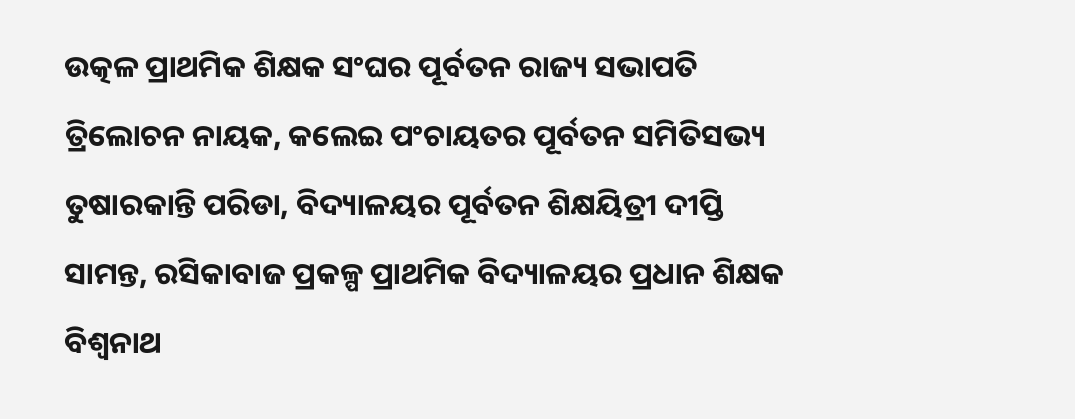ଉତ୍କଳ ପ୍ରାଥମିକ ଶିକ୍ଷକ ସଂଘର ପୂର୍ବତନ ରାଜ୍ୟ ସଭାପତି ତ୍ରିଲୋଚନ ନାୟକ, କଲେଇ ପଂଚାୟତର ପୂର୍ବତନ ସମିତିସଭ୍ୟ ତୁଷାରକାନ୍ତି ପରିଡା, ବିଦ୍ୟାଳୟର ପୂର୍ବତନ ଶିକ୍ଷୟିତ୍ରୀ ଦୀପ୍ତି ସାମନ୍ତ, ରସିକାବାଜ ପ୍ରକଳ୍ପ ପ୍ରାଥମିକ ବିଦ୍ୟାଳୟର ପ୍ରଧାନ ଶିକ୍ଷକ ବିଶ୍ୱନାଥ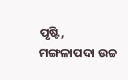ପୃଷ୍ଟି, ମଙ୍ଗଳାପଦା ଉଚ୍ଚ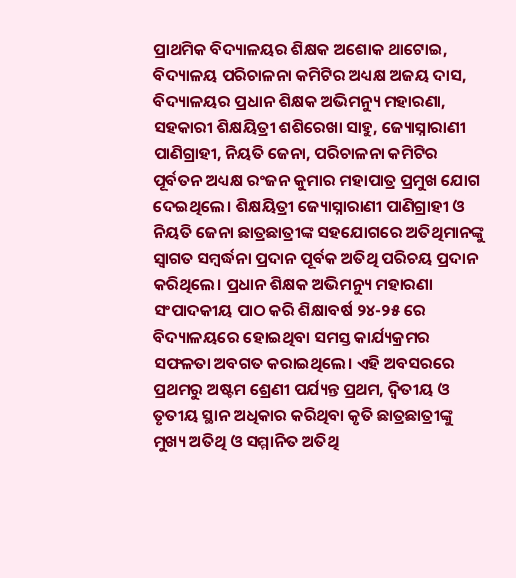ପ୍ରାଥମିକ ବିଦ୍ୟାଳୟର ଶିକ୍ଷକ ଅଶୋକ ଥାଟୋଇ, ବିଦ୍ୟାଳୟ ପରିଚାଳନା କମିଟିର ଅଧ୍ୟକ୍ଷ ଅଜୟ ଦାସ, ବିଦ୍ୟାଳୟର ପ୍ରଧାନ ଶିକ୍ଷକ ଅଭିମନ୍ୟୁ ମହାରଣା, ସହକାରୀ ଶିକ୍ଷୟିତ୍ରୀ ଶଶିରେଖା ସାହୁ, ଜ୍ୟୋସ୍ନାରାଣୀ ପାଣିଗ୍ରାହୀ, ନିୟତି ଜେନା, ପରିଚାଳନା କମିଟିର ପୂର୍ବତନ ଅଧ୍ୟକ୍ଷ ରଂଜନ କୁମାର ମହାପାତ୍ର ପ୍ରମୁଖ ଯୋଗ ଦେଇଥିଲେ। ଶିକ୍ଷୟିତ୍ରୀ ଜ୍ୟୋସ୍ନାରାଣୀ ପାଣିଗ୍ରାହୀ ଓ ନିୟତି ଜେନା ଛାତ୍ରଛାତ୍ରୀଙ୍କ ସହଯୋଗରେ ଅତିଥିମାନଙ୍କୁ ସ୍ୱାଗତ ସମ୍ବର୍ଦ୍ଧନା ପ୍ରଦାନ ପୂର୍ବକ ଅତିଥି ପରିଚୟ ପ୍ରଦାନ କରିଥିଲେ। ପ୍ରଧାନ ଶିକ୍ଷକ ଅଭିମନ୍ୟୁ ମହାରଣା ସଂପାଦକୀୟ ପାଠ କରି ଶିକ୍ଷାବର୍ଷ ୨୪-୨୫ ରେ ବିଦ୍ୟାଳୟରେ ହୋଇଥିବା ସମସ୍ତ କାର୍ଯ୍ୟକ୍ରମର ସଫଳତା ଅବଗତ କରାଇଥିଲେ। ଏହି ଅବସରରେ ପ୍ରଥମରୁ ଅଷ୍ଟମ ଶ୍ରେଣୀ ପର୍ଯ୍ୟନ୍ତ ପ୍ରଥମ, ଦ୍ୱିତୀୟ ଓ ତୃତୀୟ ସ୍ଥାନ ଅଧିକାର କରିଥିବା କୃତି ଛାତ୍ରଛାତ୍ରୀଙ୍କୁ ମୁଖ୍ୟ ଅତିଥି ଓ ସମ୍ମାନିତ ଅତିଥି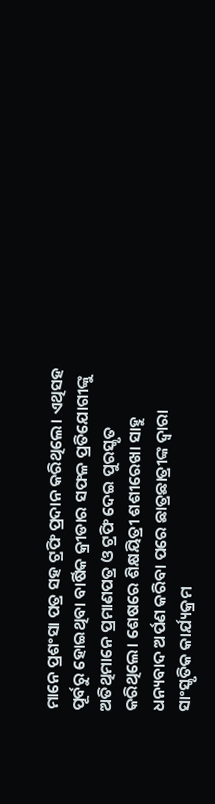ମାନେ ପ୍ରଶଂସା ପତ୍ର ସହ ଟ୍ରଫି ପ୍ରଦାନ କରିଥିଲେ। ଏଥିସହ ପୂର୍ବରୁ ହୋଇଥିବା ବାର୍ଷିକ କ୍ରୀଡାର ସଫଳ ପ୍ରତିଯୋଗୀଙ୍କୁ ଅତିଥିମାନେ ପ୍ରମାଣପତ୍ର ଓ ଟ୍ରଫି ଦେଇ ପୁରସ୍କୃତ କରିଥିଲେ। ଶେଷରେ ଶିକ୍ଷୟିତ୍ରୀ ଶଶୀରେଖା ସାହୁ ଧନ୍ୟବାଦ ଅର୍ପଣ କରିବା ପରେ ଛାତ୍ରଛାତ୍ରୀଙ୍କ ଦ୍ୱାରା ସାଂସ୍କୃତିକ କାର୍ଯ୍ୟକ୍ରମ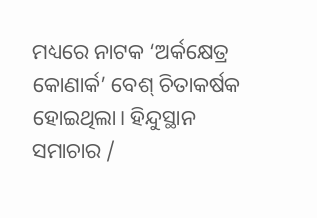ମଧ୍ୟରେ ନାଟକ ‘ଅର୍କକ୍ଷେତ୍ର କୋଣାର୍କ’ ବେଶ୍ ଚିତାକର୍ଷକ ହୋଇଥିଲା। ହିନ୍ଦୁସ୍ଥାନ ସମାଚାର /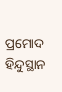ପ୍ରମୋଦ
ହିନ୍ଦୁସ୍ଥାନ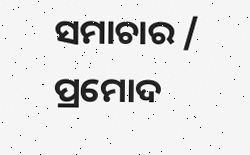ସମାଚାର / ପ୍ରମୋଦ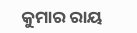କୁମାର ରାୟ